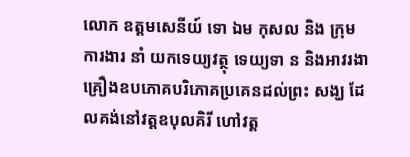លោក ឧត្ដមសេនីយ៍ ទោ ឯម កុសល និង ក្រុម ការងារ នាំ យកទេយ្យវត្ថុ ទេយ្យទា ន និងអាវរងា គ្រឿងឧបភោគបរិភោគប្រគេនដល់ព្រះ សង្ឃ ដែលគង់នៅវត្ដឧបុលគិរី ហៅវត្ត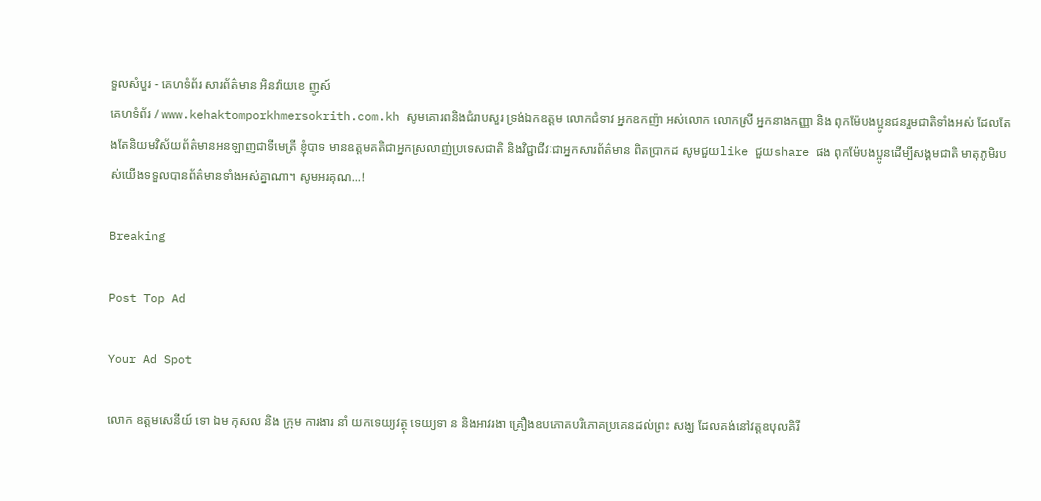ទួលសំបួរ - គេហទំព័រ សារព័ត៌មាន អិនវ៉ាយខេ ញូស៍
គេហទំព័រ / www.kehaktomporkhmersokrith.com.kh សូមគោរពនិងជំរាបសួរ ទ្រង់ឯកឧត្តម លោកជំទាវ អ្នកឧកញ៉ា អស់លោក លោកស្រី អ្នកនាងកញ្ញា និង ពុកម៉ែបងប្អូនជនរួមជាតិទាំងអស់ ដែលតែងតែនិយមវិស័យព័ត៌មានអនឡាញជាទីមេត្រី ខ្ញុំបាទ មានឧត្តមគតិជាអ្នកស្រលាញ់ប្រទេសជាតិ និងវិជ្ជាជីវៈជាអ្នកសារព័ត៌មាន ពិតប្រាកដ សូមជួយlike ជួយshare ផង ពុកម៉ែបងប្អូនដើម្បីសង្គមជាតិ មាតុភូមិរបស់យើងទទួលបានព័ត៌មានទាំងអស់គ្នាណា។ សូមអរគុណ...!

Breaking

Post Top Ad

Your Ad Spot

លោក ឧត្ដមសេនីយ៍ ទោ ឯម កុសល និង ក្រុម ការងារ នាំ យកទេយ្យវត្ថុ ទេយ្យទា ន និងអាវរងា គ្រឿងឧបភោគបរិភោគប្រគេនដល់ព្រះ សង្ឃ ដែលគង់នៅវត្ដឧបុលគិរី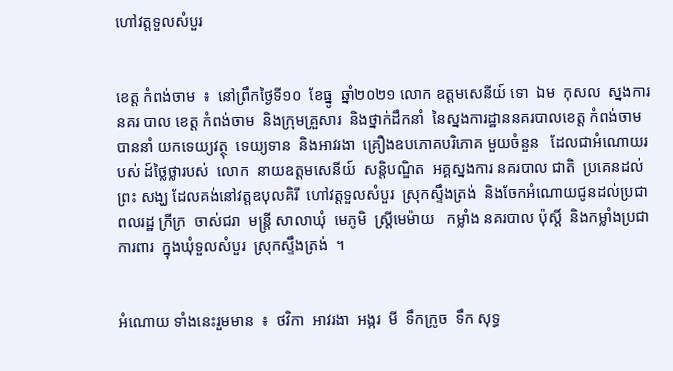ហៅវត្តទួលសំបួរ


ខេត្ត កំពង់ចាម  ៖  នៅព្រឹកថ្ងៃទី១០  ខែធ្នូ  ឆ្នាំ២០២១ លោក ឧត្ដមសេនីយ៍ ទោ  ឯម  កុសល  ស្នងការ នគរ បាល ខេត្ត កំពង់ចាម  និងក្រុមគ្រួសារ  និងថ្នាក់ដឹកនាំ  នៃស្នងការដ្ឋាននគរបាលខេត្ត កំពង់ចាម   បាននាំ យកទេយ្យវត្ថុ  ទេយ្យទាន  និងអាវរងា  គ្រឿងឧបភោគបរិភោគ មួយចំនួន   ដែលជាអំណោយរបស់ ដ៍ថ្លៃថ្លារបស់  លោក  នាយឧត្តមសេនីយ៍  សន្តិបណ្ឌិត  អគ្គស្នងការ នគរបាល ជាតិ  ប្រគេនដល់ព្រះ សង្ឃ ដែលគង់នៅវត្ដឧបុលគិរី  ហៅវត្តទួលសំបួរ  ស្រុកស្ទឹងត្រង់  និងចែកអំណោយជូនដល់ប្រជាពលរដ្ឋ ក្រីក្រ  ចាស់ជរា  មន្ត្រី សាលាឃុំ  មេភូមិ  ស្រ្តីមេម៉ាយ   កម្លាំង នគរបាល ប៉ុស្តិ៍  និងកម្លាំងប្រជាការពារ  ក្នុងឃុំទួលសំបួរ  ស្រុកស្ទឹងត្រង់  ។


អំណោយ ទាំងនេះរួមមាន  ៖  ថវិកា  អាវរងា  អង្ករ  មី  ទឹកក្រូច  ទឹក សុទ្ធ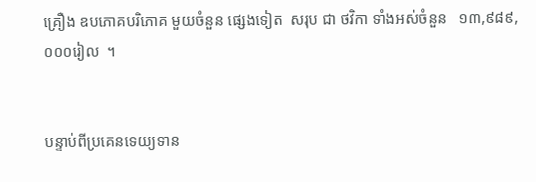គ្រឿង ឧបភោគបរិភោគ មួយចំនួន ផ្សេងទៀត  សរុប ជា ថវិកា ទាំងអស់ចំនួន   ១៣,៩៨៩, ០០០រៀល  ។


បន្ទាប់ពីប្រគេនទេយ្យទាន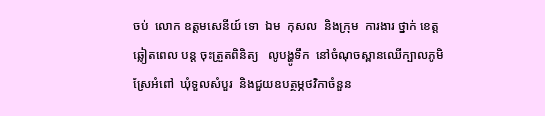ចប់  លោក ឧត្ដមសេនីយ៍ ទោ  ឯម  កុសល  និងក្រុម  ការងារ ថ្នាក់ ខេត្ត ឆ្លៀតពេល បន្ត ចុះត្រួតពិនិត្យ   លូបង្ហូទឹក  នៅចំណុចស្ពានឈេីក្បាលភូមិស្រែអំពៅ  ឃុំទួលសំបួរ  និងជួយឧបត្ថម្ភថវិកាចំនួន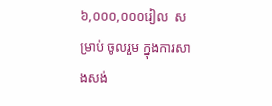៦,០០០,០០០រៀល  សម្រាប់ ចូលរួម ក្នុងការសាងសង់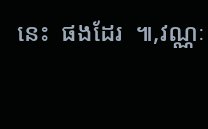នេះ  ផងដែរ  ៕,វណ្ណៈ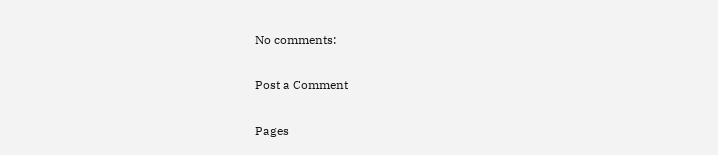No comments:

Post a Comment

Pages